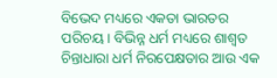ବିଭେଦ ମଧ୍ୟରେ ଏକତା ଭାରତର ପରିଚୟ। ବିଭିନ୍ନ ଧର୍ମ ମଧ୍ୟରେ ଶାଶ୍ୱତ ଚିନ୍ତାଧାରା ଧର୍ମ ନିରପେକ୍ଷତାର ଆଉ ଏକ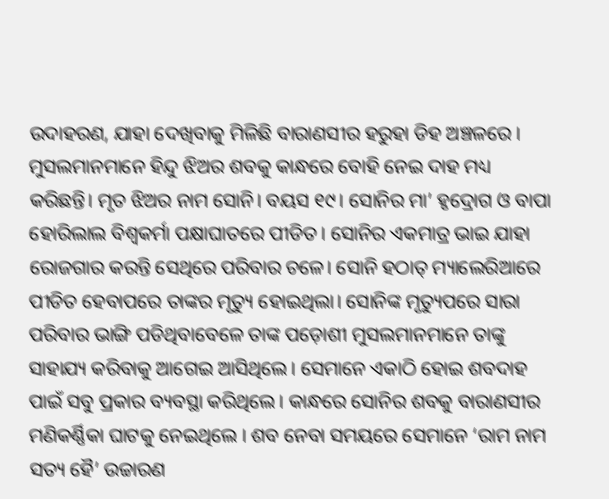ଉଦାହରଣ, ଯାହା ଦେଖିବାକୁ ମିଳିଛି ବାରାଣସୀର ହରୁହା ଡିହ ଅଞ୍ଚଳରେ । ମୁସଲମାନମାନେ ହିନ୍ଦୁ ଝିଅର ଶବକୁ କାନ୍ଧରେ ବୋହି ନେଇ ଦାହ ମଧ୍ୟ କରିଛନ୍ତି। ମୃତ ଝିଅର ନାମ ସୋନି। ବୟସ ୧୯। ସୋନିର ମା’ ହୃଦ୍ରୋଗ ଓ ବାପା ହୋରିଲାଲ ବିଶ୍ୱକର୍ମା ପକ୍ଷାଘାତରେ ପୀଡିତ। ସୋନିର ଏକମାତ୍ର ଭାଇ ଯାହା ରୋଜଗାର କରନ୍ତି ସେଥିରେ ପରିବାର ଚଳେ। ସୋନି ହଠାତ୍ ମ୍ୟାଲେରିଆରେ ପୀଡିତ ହେବାପରେ ତାଙ୍କର ମୃତ୍ୟୁ ହୋଇଥିଲା। ସୋନିଙ୍କ ମୃତ୍ୟୁପରେ ସାରା ପରିବାର ଭାଙ୍ଗି ପଡିଥିବାବେଳେ ତାଙ୍କ ପଡ଼ୋଶୀ ମୁସଲମାନମାନେ ତାଙ୍କୁ ସାହାଯ୍ୟ କରିବାକୁ ଆଗେଇ ଆସିଥିଲେ। ସେମାନେ ଏକାଠି ହୋଇ ଶବଦାହ ପାଇଁ ସବୁ ପ୍ରକାର ବ୍ୟବସ୍ଥା କରିଥିଲେ। କାନ୍ଧରେ ସୋନିର ଶବକୁ ବାରାଣସୀର ମଣିକର୍ଣ୍ଣିକା ଘାଟକୁ ନେଇଥିଲେ । ଶବ ନେବା ସମୟରେ ସେମାନେ ‘ରାମ ନାମ ସତ୍ୟ ହୈ’ ଉଚ୍ଚାରଣ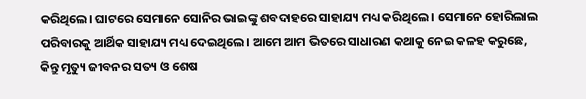କରିଥିଲେ। ଘାଟରେ ସେମାନେ ସୋନିର ଭାଇଙ୍କୁ ଶବଦାହରେ ସାହାଯ୍ୟ ମଧ୍ୟ କରିଥିଲେ । ସେମାନେ ହୋରିଲାଲ ପରିବାରକୁ ଆର୍ଥିକ ସାହାଯ୍ୟ ମଧ୍ୟ ଦେଇଥିଲେ। ଆମେ ଆମ ଭିତରେ ସାଧାରଣ କଥାକୁ ନେଇ କଳହ କରୁଛେ, କିନ୍ତୁ ମୃତ୍ୟୁ ଜୀବନର ସତ୍ୟ ଓ ଶେଷ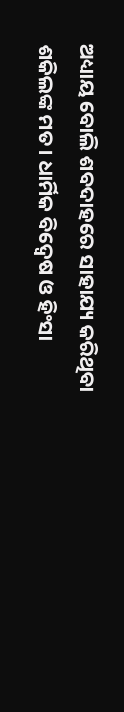ଅଧ୍ୟାୟ ବୋଲି ଶବଦାହରେ ସାହାଯ୍ୟ କରିଥିବା ଶକିଲଙ୍କ ମତ। ଧାର୍ମିକ ବିଦ୍ୱେଷ ଓ ହିଂସା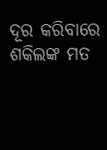ଦୂର କରିବାରେ ଶକିଲଙ୍କ ମତ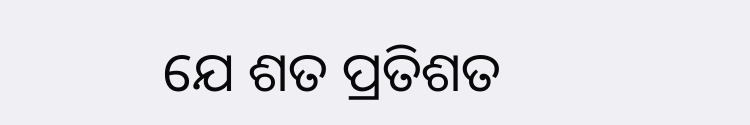ଯେ ଶତ ପ୍ରତିଶତ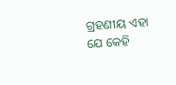ଗ୍ରହଣୀୟ ଏହା ଯେ କେହି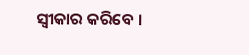ସ୍ବୀକାର କରିବେ ।